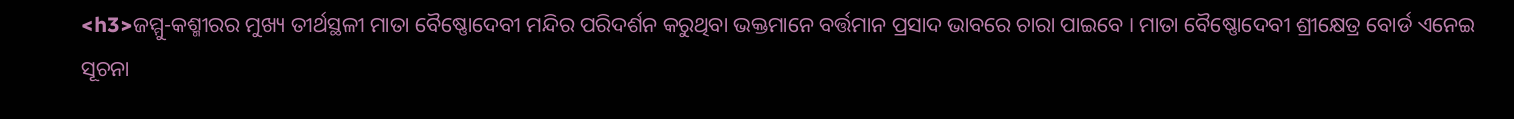<h3>ଜମ୍ମୁ-କଶ୍ମୀରର ମୁଖ୍ୟ ତୀର୍ଥସ୍ଥଳୀ ମାତା ବୈଷ୍ଣୋଦେବୀ ମନ୍ଦିର ପରିଦର୍ଶନ କରୁଥିବା ଭକ୍ତମାନେ ବର୍ତ୍ତମାନ ପ୍ରସାଦ ଭାବରେ ଚାରା ପାଇବେ । ମାତା ବୈଷ୍ଣୋଦେବୀ ଶ୍ରୀକ୍ଷେତ୍ର ବୋର୍ଡ ଏନେଇ ସୂଚନା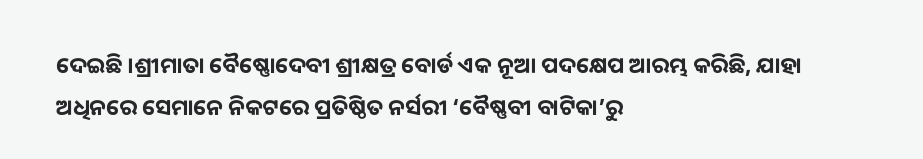ଦେଇଛି ।ଶ୍ରୀମାତା ବୈଷ୍ଣୋଦେବୀ ଶ୍ରୀକ୍ଷତ୍ର ବୋର୍ଡ ଏକ ନୂଆ ପଦକ୍ଷେପ ଆରମ୍ଭ କରିଛି, ଯାହା ଅଧିନରେ ସେମାନେ ନିକଟରେ ପ୍ରତିଷ୍ଠିତ ନର୍ସରୀ ‘ବୈଷ୍ଣବୀ ବାଟିକା’ରୁ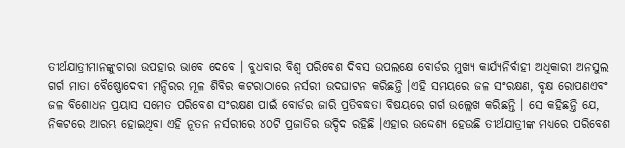ତୀର୍ଥଯାତ୍ରୀମାନଙ୍କୁଚାରା ଉପହାର ଭାବେ ଦେବେ । ବୁଧବାର ବିଶ୍ୱ ପରିବେଶ ଦିବସ ଉପଲକ୍ଷେ ବୋର୍ଡର ମୁଖ୍ୟ କାର୍ଯ୍ୟନିର୍ବାହୀ ଅଧିକାରୀ ଅନସୁଲ ଗର୍ଗ ମାତା ବୈଷ୍ଣୋଦେବୀ ମନ୍ଦିରର ମୂଳ ଶିବିର କଟରାଠାରେ ନର୍ସରୀ ଉଦଘାଟନ କରିଛନ୍ତି ।ଏହି ସମୟରେ ଜଳ ସଂରକ୍ଷଣ, ବୃକ୍ଷ ରୋପଣଏବଂ ଜଳ ବିଶୋଧନ ପ୍ରୟାସ ସମେତ ପରିବେଶ ସଂରକ୍ଷଣ ପାଇଁ ବୋର୍ଡର ଜାରି ପ୍ରତିବଦ୍ଧତା ବିଷୟରେ ଗର୍ଗ ଉଲ୍ଲେଖ କରିଛନ୍ତି । ସେ କହିଛନ୍ତି ଯେ, ନିକଟରେ ଆରମ୍ଭ ହୋଇଥିବା ଏହି ନୂତନ ନର୍ସରୀରେ ୪୦ଟି ପ୍ରଜାତିର ଉଦ୍ଦିଦ ରହିଛି ।ଏହାର ଉଦ୍ଦେଶ୍ୟ ହେଉଛି ତୀର୍ଥଯାତ୍ରୀଙ୍କ ମଧ୍ୟରେ ପରିବେଶ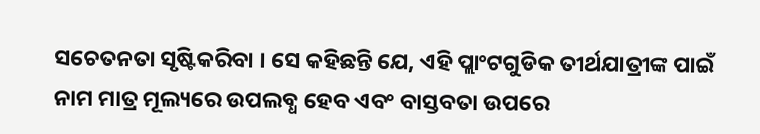ସଚେତନତା ସୃଷ୍ଟିକରିବା । ସେ କହିଛନ୍ତି ଯେ, ଏହି ପ୍ଲାଂଟଗୁଡିକ ତୀର୍ଥଯାତ୍ରୀଙ୍କ ପାଇଁ ନାମ ମାତ୍ର ମୂଲ୍ୟରେ ଉପଲବ୍ଧ ହେବ ଏବଂ ବାସ୍ତବତା ଉପରେ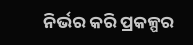ନିର୍ଭର କରି ପ୍ରକଳ୍ପର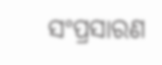ସଂପ୍ରସାରଣ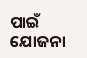ପାଇଁ ଯୋଜନା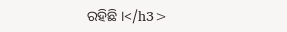ରହିଛି ।</h3>